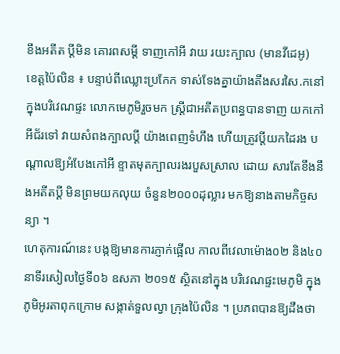ខឹងអតីត ប្តីមិន គោរពសម្តី ទាញកៅអី វាយ រយះក្បាល (មានវីដេអូ)
ខេត្តប៉ៃលិន ៖ បន្ទាប់ពីឈ្លោះប្រកែក ទាស់ទែងគ្នាយ៉ាងតឹងសរសៃ.កនៅក្នុងបរិវេណផ្ទះ លោកមេភូមិរួចមក ស្ត្រីជាអតីតប្រពន្ធបានទាញ យកកៅអីជ័រទៅ វាយសំពងក្បាលប្តី យ៉ាងពេញទំហឹង ហើយត្រូវប្តីយកដៃរង បណ្តាលឱ្យអំបែងកៅអី ខ្ទាតមុតក្បាលរងរបួសស្រាល ដោយ សារតែខឹងនឹងអតីតប្តី មិនព្រមយកលុយ ចំនួន២០០០ដុល្លារ មកឱ្យនាងតាមកិច្ចសន្យា ។
ហេតុការណ៍នេះ បង្កឱ្យមានការភ្ញាក់ផ្អើល កាលពីវេលាម៉ោង០២ និង៤០នាទីរសៀលថ្ងៃទី០៦ ឧសភា ២០១៥ ស្ថិតនៅក្នុង បរិវេណផ្ទះមេភូមិ ក្នុងភូមិអូរតាពុកក្រោម សង្កាត់ទួលល្វា ក្រុងប៉ៃលិន ។ ប្រភពបានឱ្យដឹងថា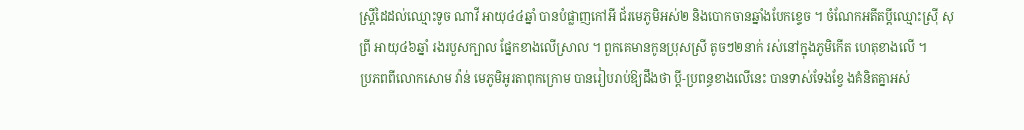ស្ត្រីដៃដល់ឈ្មោះទូច ណាវី អាយុ៤៤ឆ្នាំ បានបំផ្លាញកៅអី ជ័រមេភូមិអស់២ និងបោកចានឆ្នាំងបែកខ្ទេច ។ ចំណែកអតីតប្តីឈ្មោះស្រ៊ី សុព្រី អាយុ៤៦ឆ្នាំ រងរបួសក្បាល ផ្នែកខាងលើស្រាល ។ ពួកគេមានកូនប្រុសស្រី តូចៗ២នាក់ រស់នៅក្នុងភូមិកើត ហេតុខាងលើ ។
ប្រភពពីលោកសោម វ៉ាន់ មេភូមិអូរតាពុកក្រោម បានរៀបរាប់ឱ្យដឹងថា ប្តី-ប្រពន្ធខាងលើនេះ បានទាស់ទែងខ្វែ ងគំនិតគ្នាអស់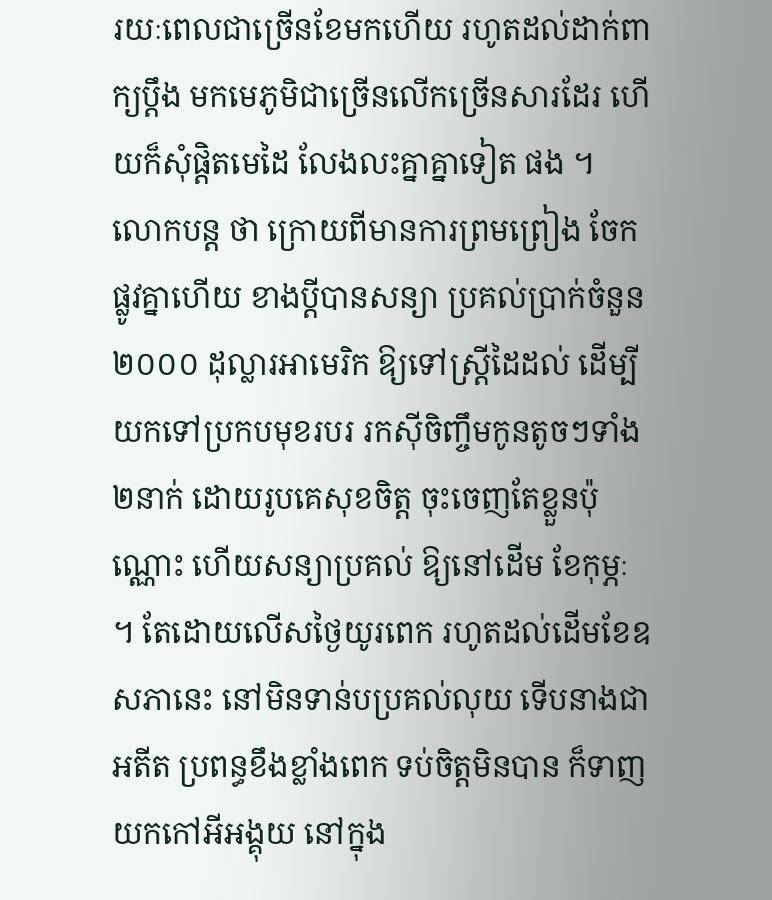រយៈពេលជាច្រើនខែមកហើយ រហូតដល់ដាក់ពាក្យប្តឹង មកមេភូមិជាច្រើនលើកច្រើនសារដែរ ហើយក៏សុំផ្តិតមេដៃ លែងលះគ្នាគ្នាទៀត ផង ។
លោកបន្ត ថា ក្រោយពីមានការព្រមព្រៀង ចែកផ្លូវគ្នាហើយ ខាងប្តីបានសន្យា ប្រគល់ប្រាក់ចំនួន២០០០ ដុល្លារអាមេរិក ឱ្យទៅស្ត្រីដៃដល់ ដើម្បីយកទៅប្រកបមុខរបរ រកស៊ីចិញ្ចឹមកូនតូចៗទាំង២នាក់ ដោយរូបគេសុខចិត្ត ចុះចេញតែខ្លួនប៉ុណ្ណោះ ហើយសន្យាប្រគល់ ឱ្យនៅដើម ខែកុម្ភៈ ។ តែដោយលើសថ្ងៃយូរពេក រហូតដល់ដើមខែឧសភានេះ នៅមិនទាន់បប្រគល់លុយ ទើបនាងជាអតីត ប្រពន្ធខឹងខ្លាំងពេក ទប់ចិត្តមិនបាន ក៏ទាញយកកៅអីអង្គុយ នៅក្នុង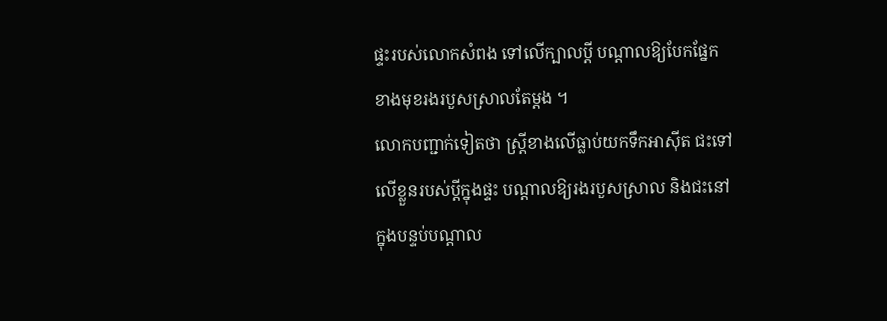ផ្ទះរបស់លោកសំពង ទៅលើក្បាលប្តី បណ្តាលឱ្យបែកផ្នែក ខាងមុខរងរបួសស្រាលតែម្តង ។
លោកបញ្ជាក់ទៀតថា ស្ត្រីខាងលើធ្លាប់យកទឹកអាស៊ីត ជះទៅលើខ្លួនរបស់ប្តីក្នុងផ្ទះ បណ្តាលឱ្យរងរបួសស្រាល និងជះនៅក្នុងបន្ទប់បណ្តាល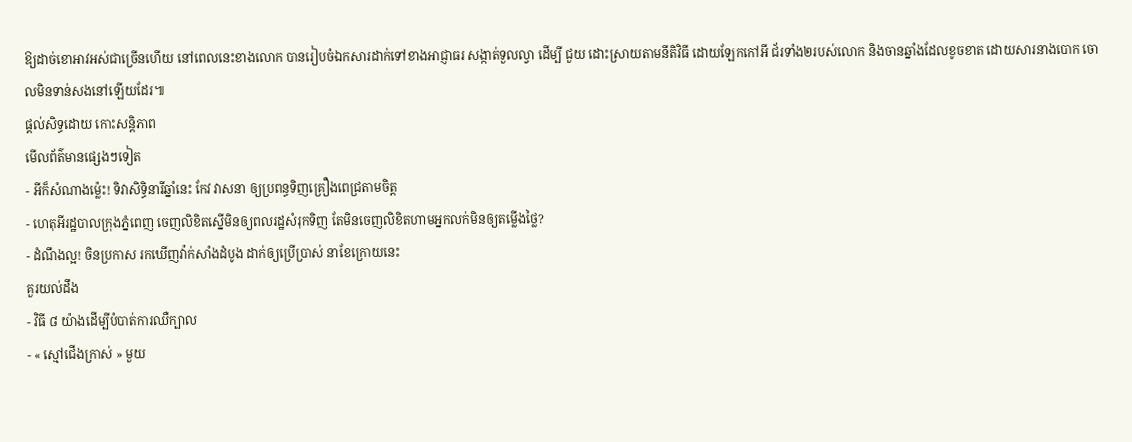ឱ្យដាច់ខោអាវអស់ជាច្រើនហើយ នៅពេលនេះខាងលោក បានរៀបចំឯកសារដាក់ទៅខាងអាជ្ញាធរ សង្កាត់ទួលល្វា ដើម្បី ជួយ ដោះស្រាយតាមនីតិវិធី ដោយឡែកកៅអី ជ័រទាំង២របស់លោក និងចានឆ្នាំងដែលខូចខាត ដោយសារនាងបោក ចោលមិនទាន់សងនៅឡើយដែរ៕
ផ្តល់សិទ្ធដោយ កោះសន្តិភាព
មើលព័ត៌មានផ្សេងៗទៀត
- អីក៏សំណាងម្ល៉េះ! ទិវាសិទ្ធិនារីឆ្នាំនេះ កែវ វាសនា ឲ្យប្រពន្ធទិញគ្រឿងពេជ្រតាមចិត្ត
- ហេតុអីរដ្ឋបាលក្រុងភ្នំពេញ ចេញលិខិតស្នើមិនឲ្យពលរដ្ឋសំរុកទិញ តែមិនចេញលិខិតហាមអ្នកលក់មិនឲ្យតម្លើងថ្លៃ?
- ដំណឹងល្អ! ចិនប្រកាស រកឃើញវ៉ាក់សាំងដំបូង ដាក់ឲ្យប្រើប្រាស់ នាខែក្រោយនេះ
គួរយល់ដឹង
- វិធី ៨ យ៉ាងដើម្បីបំបាត់ការឈឺក្បាល
- « ស្មៅជើងក្រាស់ » មួយ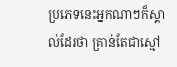ប្រភេទនេះអ្នកណាៗក៏ស្គាល់ដែរថា គ្រាន់តែជាស្មៅ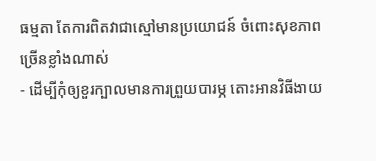ធម្មតា តែការពិតវាជាស្មៅមានប្រយោជន៍ ចំពោះសុខភាពច្រើនខ្លាំងណាស់
- ដើម្បីកុំឲ្យខួរក្បាលមានការព្រួយបារម្ភ តោះអានវិធីងាយ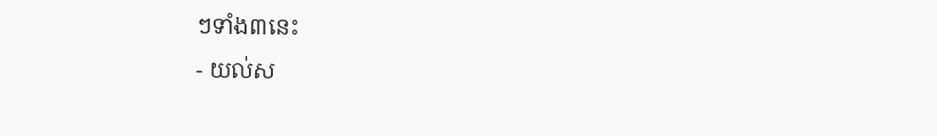ៗទាំង៣នេះ
- យល់ស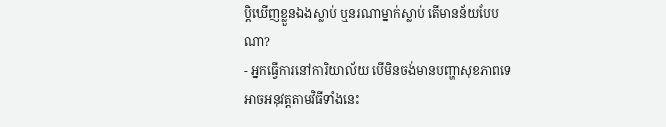ប្តិឃើញខ្លួនឯងស្លាប់ ឬនរណាម្នាក់ស្លាប់ តើមានន័យបែបណា?
- អ្នកធ្វើការនៅការិយាល័យ បើមិនចង់មានបញ្ហាសុខភាពទេ អាចអនុវត្តតាមវិធីទាំងនេះ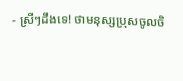- ស្រីៗដឹងទេ! ថាមនុស្សប្រុសចូលចិ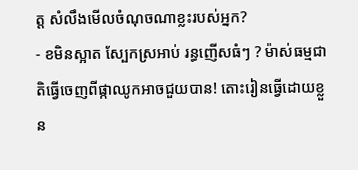ត្ត សំលឹងមើលចំណុចណាខ្លះរបស់អ្នក?
- ខមិនស្អាត ស្បែកស្រអាប់ រន្ធញើសធំៗ ? ម៉ាស់ធម្មជាតិធ្វើចេញពីផ្កាឈូកអាចជួយបាន! តោះរៀនធ្វើដោយខ្លួន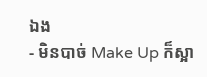ឯង
- មិនបាច់ Make Up ក៏ស្អា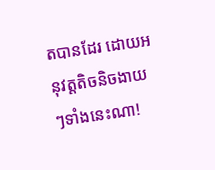តបានដែរ ដោយអនុវត្តតិចនិចងាយៗទាំងនេះណា!